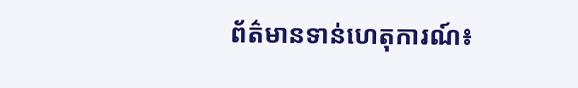ព័ត៌មានទាន់ហេតុការណ៍៖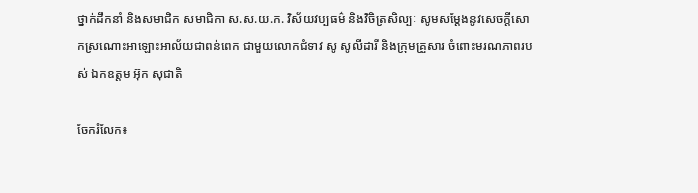ថ្នាក់ដឹកនាំ និងសមាជិក សមាជិកា ស.ស.យ.ក. វិស័យវប្បធម៌ និងវិចិត្រសិល្បៈ សូមសម្ដែងនូវសេចក្តីសោកស្រណោះអាឡោះអាល័យជាពន់ពេក ជាមួយលោកជំទាវ សូ សូលីដារី និងក្រុមគ្រួសារ ចំពោះមរណភាពរបស់ ឯកឧត្តម អ៊ុក សុជាតិ

ចែករំលែក៖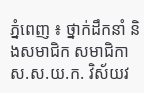ភ្នំពេញ ៖ ថ្នាក់ដឹកនាំ និងសមាជិក សមាជិកា ស.ស.យ.ក. វិស័យវ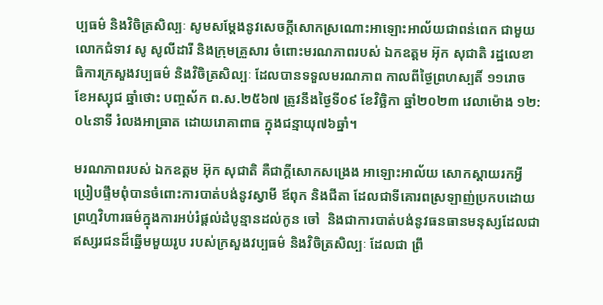ប្បធម៌ និងវិចិត្រសិល្បៈ សូមសម្ដែងនូវសេចក្តីសោកស្រណោះអាឡោះអាល័យជាពន់ពេក ជាមួយលោកជំទាវ សូ សូលីដារី និងក្រុមគ្រួសារ ចំពោះមរណភាពរបស់ ឯកឧត្តម អ៊ុក សុជាតិ រដ្ឋលេខាធិការក្រសួងវប្បធម៌ និងវិចិត្រសិល្បៈ ដែលបានទទួលមរណភាព កាលពីថ្ងៃព្រហស្បតិ៍ ១១រោច ខែអស្សុជ ឆ្នាំថោះ បញ្ចស័ក ព.ស.២៥៦៧ ត្រូវនឹងថ្ងៃទី០៩ ខែវិច្ឆិកា ឆ្នាំ២០២៣ វេលាម៉ោង ១២:០៤នាទី រំលងអាធ្រាត ដោយរោគាពាធ ក្នុងជន្មាយុ៧៦ឆ្នាំ។

មរណភាពរបស់ ឯកឧត្តម អ៊ុក សុជាតិ គឺជាក្តីសោកសង្រេង អាឡោះអាល័យ សោកស្ដាយរកអ្វីប្រៀបផ្ទឹមពុំបានចំពោះការបាត់បង់នូវស្វាមី ឪពុក និងជីតា ដែលជាទីគោរពស្រឡាញ់ប្រកបដោយព្រហ្មវិហារធម៌ក្នុងការអប់រំផ្ដល់ដំបូន្មានដល់កូន ចៅ  និងជាការបាត់បង់នូវធនធានមនុស្សដែលជាឥស្សរជនដ៏ឆ្នើមមួយរូប របស់ក្រសួងវប្បធម៌ និងវិចិត្រសិល្បៈ ដែលជា ព្រឹ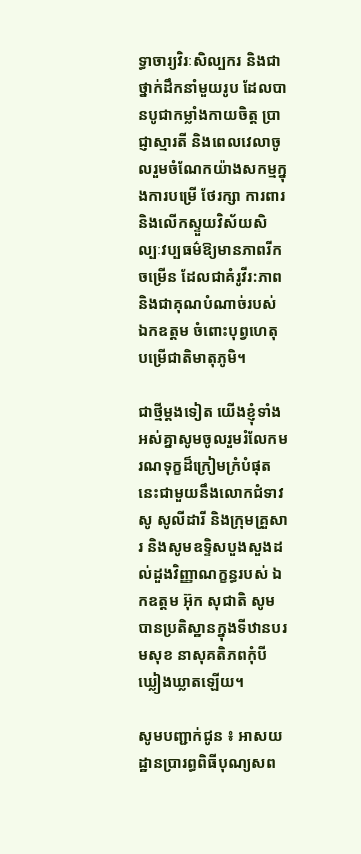ទ្ធាចារ្យវិរៈសិល្បករ និងជាថ្នាក់ដឹកនាំមួយរូប ដែលបានបូជាកម្លាំងកាយចិត្ត ប្រាជ្ញាស្មារតី និងពេលវេលាចូលរួមចំណែកយ៉ាងសកម្មក្នុងការបម្រើ ថែរក្សា ការពារ និងលើកស្ទួយវិស័យសិល្បៈវប្បធម៌ឱ្យមានភាពរីកចម្រើន ដែលជាគំរូវីរ:ភាព និងជាគុណបំណាច់របស់ ឯកឧត្តម ចំពោះបុព្វហេតុបម្រើជាតិមាតុភូមិ។

ជាថ្មីម្ដងទៀត យើងខ្ញុំទាំងអស់គ្នាសូមចូលរួមរំលែកមរណទុក្ខដ៏ក្រៀមក្រំបំផុតនេះជាមួយនឹងលោកជំទាវ សូ សូលីដារី និងក្រុមគ្រួសារ និងសូមឧទ្ទិសបួងសួងដល់ដួងវិញ្ញាណក្ខន្ធរបស់ ឯកឧត្តម អ៊ុក សុជាតិ សូមបានប្រតិស្ឋានក្នុងទីឋានបរមសុខ នាសុគតិភពកុំបីឃ្លៀងឃ្លាតឡើយ។

សូមបញ្ជាក់ជូន ៖ អាសយដ្ឋានប្រារព្ធពិធីបុណ្យសព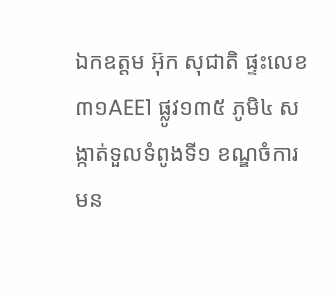ឯកឧត្តម អ៊ុក សុជាតិ ផ្ទះលេខ៣១AEE1 ផ្លូវ១៣៥ ភូមិ៤ សង្កាត់ទួលទំពូងទី១ ខណ្ឌចំការមន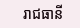រាជធានី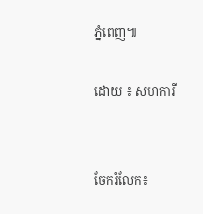ភ្នំពេញ៕

ដោយ ៖ សហការី


ចែករំលែក៖